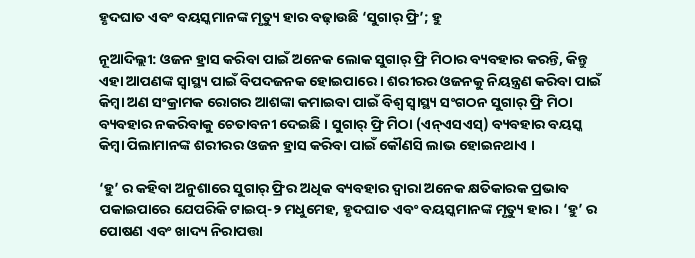ହୃଦଘାତ ଏବଂ ବୟସ୍କମାନଙ୍କ ମୃତ୍ୟୁ ହାର ବଢ଼ାଉଛି ‘ସୁଗାର୍ ଫ୍ରି’; ହୁ

ନୂଆଦିଲ୍ଲୀ: ଓଜନ ହ୍ରାସ କରିବା ପାଇଁ ଅନେକ ଲୋକ ସୁଗାର୍ ଫ୍ରି ମିଠାର ବ୍ୟବହାର କରନ୍ତି, କିନ୍ତୁ ଏହା ଆପଣଙ୍କ ସ୍ୱାସ୍ଥ୍ୟ ପାଇଁ ବିପଦଜନକ ହୋଇପାରେ । ଶରୀରର ଓଜନକୁ ନିୟନ୍ତ୍ରଣ କରିବା ପାଇଁ କିମ୍ବା ଅଣ ସଂକ୍ରାମକ ରୋଗର ଆଶଙ୍କା କମାଇବା ପାଇଁ ବିଶ୍ୱ ସ୍ୱାସ୍ଥ୍ୟ ସଂଗଠନ ସୁଗାର୍ ଫ୍ରି ମିଠା ବ୍ୟବହାର ନକରିବାକୁ ଚେତାବନୀ ଦେଇଛି । ସୁଗାର୍ ଫ୍ରି ମିଠା (ଏନ୍ଏସଏସ୍) ବ୍ୟବହାର ବୟସ୍କ କିମ୍ବା ପିଲାମାନଙ୍କ ଶରୀରର ଓଜନ ହ୍ରାସ କରିବା ପାଇଁ କୌଣସି ଲାଭ ହୋଇନଥାଏ ।

‘ହୁ’ ର କହିବା ଅନୁଶାରେ ସୁଗାର୍ ଫ୍ରିର ଅଧିକ ବ୍ୟବହାର ଦ୍ଵାରା ଅନେକ କ୍ଷତିକାରକ ପ୍ରଭାବ ପକାଇପାରେ ଯେପରିକି ଟାଇପ୍-୨ ମଧୁମେହ, ହୃଦଘାତ ଏବଂ ବୟସ୍କମାନଙ୍କ ମୃତ୍ୟୁ ହାର। ‘ହୁ’ ର ପୋଷଣ ଏବଂ ଖାଦ୍ୟ ନିରାପତ୍ତା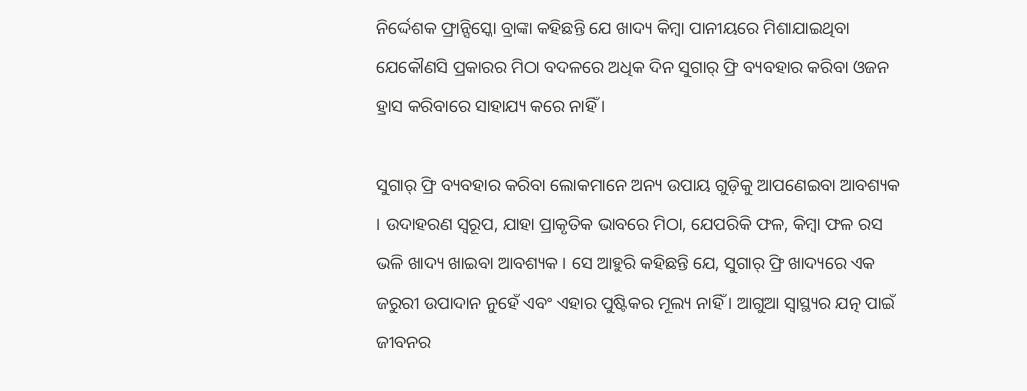ନିର୍ଦ୍ଦେଶକ ଫ୍ରାନ୍ସିସ୍କୋ ବ୍ରାଙ୍କା କହିଛନ୍ତି ଯେ ଖାଦ୍ୟ କିମ୍ବା ପାନୀୟରେ ମିଶାଯାଇଥିବା ଯେକୌଣସି ପ୍ରକାରର ମିଠା ବଦଳରେ ଅଧିକ ଦିନ ସୁଗାର୍ ଫ୍ରି ବ୍ୟବହାର କରିବା ଓଜନ ହ୍ରାସ କରିବାରେ ସାହାଯ୍ୟ କରେ ନାହିଁ ।

ସୁଗାର୍ ଫ୍ରି ବ୍ୟବହାର କରିବା ଲୋକମାନେ ଅନ୍ୟ ଉପାୟ ଗୁଡ଼ିକୁ ଆପଣେଇବା ଆବଶ୍ୟକ । ଉଦାହରଣ ସ୍ୱରୂପ, ଯାହା ପ୍ରାକୃତିକ ଭାବରେ ମିଠା, ଯେପରିକି ଫଳ, କିମ୍ବା ଫଳ ରସ ଭଳି ଖାଦ୍ୟ ଖାଇବା ଆବଶ୍ୟକ । ସେ ଆହୁରି କହିଛନ୍ତି ଯେ, ସୁଗାର୍ ଫ୍ରି ଖାଦ୍ୟରେ ଏକ ଜରୁରୀ ଉପାଦାନ ନୁହେଁ ଏବଂ ଏହାର ପୁଷ୍ଟିକର ମୂଲ୍ୟ ନାହିଁ । ଆଗୁଆ ସ୍ଵାସ୍ଥ୍ୟର ଯତ୍ନ ପାଇଁ ଜୀବନର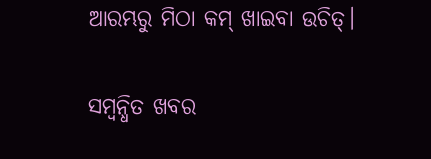ଆରମ୍ଭରୁ ମିଠା କମ୍ ଖାଇବା ଉଚିତ୍।

ସମ୍ବନ୍ଧିତ ଖବର